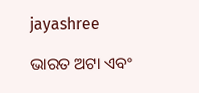jayashree

ଭାରତ ଅଟା ଏବଂ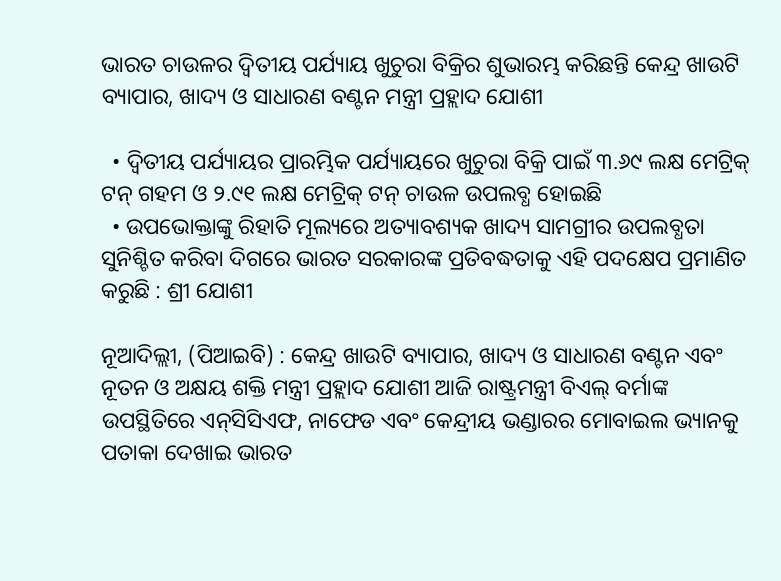ଭାରତ ଚାଉଳର ଦ୍ୱିତୀୟ ପର୍ଯ୍ୟାୟ ଖୁଚୁରା ବିକ୍ରିର ଶୁଭାରମ୍ଭ କରିଛନ୍ତି କେନ୍ଦ୍ର ଖାଉଟି ବ୍ୟାପାର, ଖାଦ୍ୟ ଓ ସାଧାରଣ ବଣ୍ଟନ ମନ୍ତ୍ରୀ ପ୍ରହ୍ଲାଦ ଯୋଶୀ

  • ଦ୍ୱିତୀୟ ପର୍ଯ୍ୟାୟର ପ୍ରାରମ୍ଭିକ ପର୍ଯ୍ୟାୟରେ ଖୁଚୁରା ବିକ୍ରି ପାଇଁ ୩.୬୯ ଲକ୍ଷ ମେଟ୍ରିକ୍ ଟନ୍ ଗହମ ଓ ୨.୯୧ ଲକ୍ଷ ମେଟ୍ରିକ୍ ଟନ୍ ଚାଉଳ ଉପଲବ୍ଧ ହୋଇଛି
  • ଉପଭୋକ୍ତାଙ୍କୁ ରିହାତି ମୂଲ୍ୟରେ ଅତ୍ୟାବଶ୍ୟକ ଖାଦ୍ୟ ସାମଗ୍ରୀର ଉପଲବ୍ଧତା ସୁନିଶ୍ଚିତ କରିବା ଦିଗରେ ଭାରତ ସରକାରଙ୍କ ପ୍ରତିବଦ୍ଧତାକୁ ଏହି ପଦକ୍ଷେପ ପ୍ରମାଣିତ କରୁଛି : ଶ୍ରୀ ଯୋଶୀ

ନୂଆଦିଲ୍ଲୀ, (ପିଆଇବି) : କେନ୍ଦ୍ର ଖାଉଟି ବ୍ୟାପାର, ଖାଦ୍ୟ ଓ ସାଧାରଣ ବଣ୍ଟନ ଏବଂ ନୂତନ ଓ ଅକ୍ଷୟ ଶକ୍ତି ମନ୍ତ୍ରୀ ପ୍ରହ୍ଲାଦ ଯୋଶୀ ଆଜି ରାଷ୍ଟ୍ରମନ୍ତ୍ରୀ ବିଏଲ୍‌ ବର୍ମାଙ୍କ ଉପସ୍ଥିତିରେ ଏନ୍‌ସିସିଏଫ, ନାଫେଡ ଏବଂ କେନ୍ଦ୍ରୀୟ ଭଣ୍ଡାରର ମୋବାଇଲ ଭ୍ୟାନକୁ ପତାକା ଦେଖାଇ ଭାରତ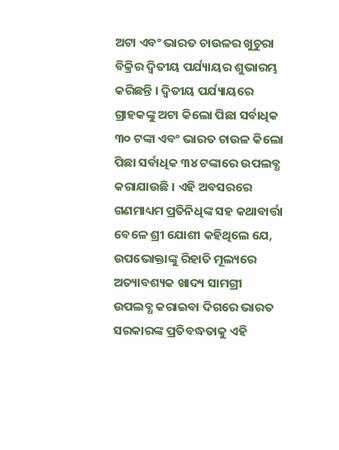ଅଟା ଏବଂ ଭାରତ ଚାଉଳର ଖୁଚୁରା ବିକ୍ରିର ଦ୍ୱିତୀୟ ପର୍ଯ୍ୟାୟର ଶୁଭାରମ୍ଭ କରିଛନ୍ତି । ଦ୍ୱିତୀୟ ପର୍ଯ୍ୟାୟରେ ଗ୍ରାହକଙ୍କୁ ଅଟା କିଲୋ ପିଛା ସର୍ବାଧିକ ୩୦ ଟଙ୍କା ଏବଂ ଭାରତ ଚାଉଳ କିଲୋ ପିଛା ସର୍ବାଧିକ ୩୪ ଟଙ୍କାରେ ଉପଲବ୍ଧ କରାଯାଉଛି । ଏହି ଅବସରରେ ଗଣମାଧ୍ୟମ ପ୍ରତିନିଧିଙ୍କ ସହ କଥାବାର୍ତ୍ତା ବେଳେ ଶ୍ରୀ ଯୋଶୀ କହିଥିଲେ ଯେ, ଉପଭୋକ୍ତାଙ୍କୁ ରିହାତି ମୂଲ୍ୟରେ ଅତ୍ୟାବଶ୍ୟକ ଖାଦ୍ୟ ସାମଗ୍ରୀ ଉପଲବ୍ଧ କରାଇବା ଦିଗରେ ଭାରତ ସରକାରଙ୍କ ପ୍ରତିବଦ୍ଧତାକୁ ଏହି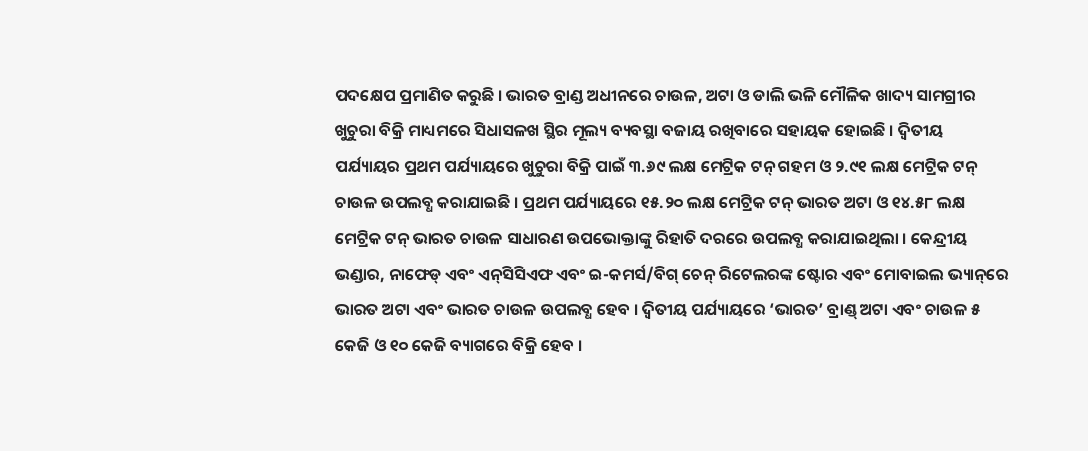ପଦକ୍ଷେପ ପ୍ରମାଣିତ କରୁଛି । ଭାରତ ବ୍ରାଣ୍ଡ ଅଧୀନରେ ଚାଉଳ, ଅଟା ଓ ଡାଲି ଭଳି ମୌଳିକ ଖାଦ୍ୟ ସାମଗ୍ରୀର ଖୁଚୁରା ବିକ୍ରି ମାଧ୍ୟମରେ ସିଧାସଳଖ ସ୍ଥିର ମୂଲ୍ୟ ବ୍ୟବସ୍ଥା ବଜାୟ ରଖିବାରେ ସହାୟକ ହୋଇଛି । ଦ୍ୱିତୀୟ ପର୍ଯ୍ୟାୟର ପ୍ରଥମ ପର୍ଯ୍ୟାୟରେ ଖୁଚୁରା ବିକ୍ରି ପାଇଁ ୩.୬୯ ଲକ୍ଷ ମେଟ୍ରିକ ଟନ୍ ଗହମ ଓ ୨.୯୧ ଲକ୍ଷ ମେଟ୍ରିକ ଟନ୍ ଚାଉଳ ଉପଲବ୍ଧ କରାଯାଇଛି । ପ୍ରଥମ ପର୍ଯ୍ୟାୟରେ ୧୫.୨୦ ଲକ୍ଷ ମେଟ୍ରିକ ଟନ୍ ଭାରତ ଅଟା ଓ ୧୪.୫୮ ଲକ୍ଷ ମେଟ୍ରିକ ଟନ୍ ଭାରତ ଚାଉଳ ସାଧାରଣ ଉପଭୋକ୍ତାଙ୍କୁ ରିହାତି ଦରରେ ଉପଲବ୍ଧ କରାଯାଇଥିଲା । କେନ୍ଦ୍ରୀୟ ଭଣ୍ଡାର, ନାଫେଡ୍ ଏବଂ ଏନ୍‌ସିସିଏଫ ଏବଂ ଇ-କମର୍ସ/ବିଗ୍ ଚେନ୍ ରିଟେଲରଙ୍କ ଷ୍ଟୋର ଏବଂ ମୋବାଇଲ ଭ୍ୟାନ୍‌ରେ ଭାରତ ଅଟା ଏବଂ ଭାରତ ଚାଉଳ ଉପଲବ୍ଧ ହେବ । ଦ୍ୱିତୀୟ ପର୍ଯ୍ୟାୟରେ ‘ଭାରତ’ ବ୍ରାଣ୍ଡ୍ ଅଟା ଏବଂ ଚାଉଳ ୫ କେଜି ଓ ୧୦ କେଜି ବ୍ୟାଗରେ ବିକ୍ରି ହେବ ।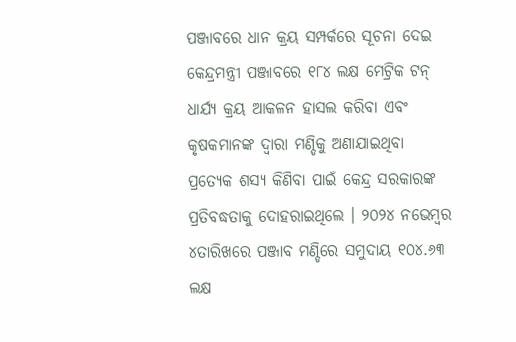ପଞ୍ଜାବରେ ଧାନ କ୍ରୟ ସମ୍ପର୍କରେ ସୂଚନା ଦେଇ କେନ୍ଦ୍ରମନ୍ତ୍ରୀ ପଞ୍ଜାବରେ ୧୮୪ ଲକ୍ଷ ମେଟ୍ରିକ ଟନ୍ ଧାର୍ଯ୍ୟ କ୍ରୟ ଆକଳନ ହାସଲ କରିବା ଏବଂ କୃଷକମାନଙ୍କ ଦ୍ୱାରା ମଣ୍ଡିକୁ ଅଣାଯାଇଥିବା ପ୍ରତ୍ୟେକ ଶସ୍ୟ କିଣିବା ପାଇଁ କେନ୍ଦ୍ର ସରକାରଙ୍କ ପ୍ରତିବଦ୍ଧତାକୁ ଦୋହରାଇଥିଲେ । ୨୦୨୪ ନଭେମ୍ବର ୪ତାରିଖରେ ପଞ୍ଜାବ ମଣ୍ଡିରେ ସମୁଦାୟ ୧୦୪.୬୩ ଲକ୍ଷ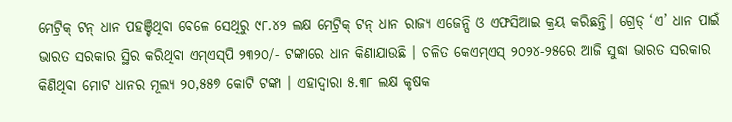ମେଟ୍ରିକ୍ ଟନ୍ ଧାନ ପହଞ୍ଚିଥିବା ବେଳେ ସେଥିରୁ ୯୮.୪୨ ଲକ୍ଷ ମେଟ୍ରିକ୍ ଟନ୍ ଧାନ ରାଜ୍ୟ ଏଜେନ୍ସି ଓ ଏଫସିଆଇ କ୍ରୟ କରିଛନ୍ତି। ଗ୍ରେଡ୍ ‘ଏ’ ଧାନ ପାଇଁ ଭାରତ ସରକାର ସ୍ଥିର କରିଥିବା ଏମ୍ଏସ୍‌ପି ୨୩୨୦/- ଟଙ୍କାରେ ଧାନ କିଣାଯାଉଛି । ଚଳିତ କେଏମ୍ଏସ୍ ୨୦୨୪-୨୫ରେ ଆଜି ସୁଦ୍ଧା ଭାରତ ସରକାର କିଣିଥିବା ମୋଟ ଧାନର ମୂଲ୍ୟ ୨୦,୫୫୭ କୋଟି ଟଙ୍କା । ଏହାଦ୍ୱାରା ୫.୩୮ ଲକ୍ଷ କୃଷକ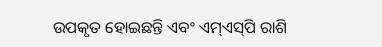ଉପକୃତ ହୋଇଛନ୍ତି ଏବଂ ଏମ୍‌ଏସ୍‌ପି ରାଶି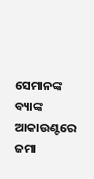ସେମାନଙ୍କ ବ୍ୟାଙ୍କ ଆକାଉଣ୍ଟରେ ଜମା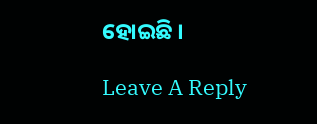ହୋଇଛି ।

Leave A Reply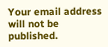Your email address will not be published.